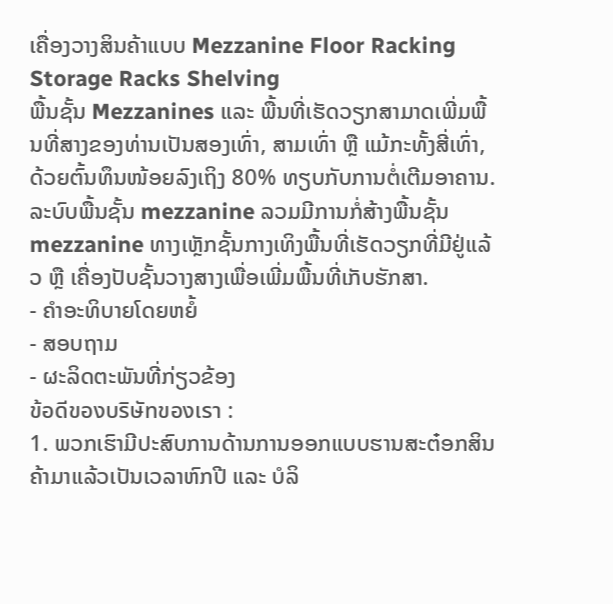ເຄື່ອງວາງສິນຄ້າແບບ Mezzanine Floor Racking Storage Racks Shelving
ພື້ນຊັ້ນ Mezzanines ແລະ ພື້ນທີ່ເຮັດວຽກສາມາດເພີ່ມພື້ນທີ່ສາງຂອງທ່ານເປັນສອງເທົ່າ, ສາມເທົ່າ ຫຼື ແມ້ກະທັ້ງສີ່ເທົ່າ, ດ້ວຍຕົ້ນທຶນໜ້ອຍລົງເຖິງ 80% ທຽບກັບການຕໍ່ເຕີມອາຄານ. ລະບົບພື້ນຊັ້ນ mezzanine ລວມມີການກໍ່ສ້າງພື້ນຊັ້ນ mezzanine ທາງເຫຼັກຊັ້ນກາງເທິງພື້ນທີ່ເຮັດວຽກທີ່ມີຢູ່ແລ້ວ ຫຼື ເຄື່ອງປັບຊັ້ນວາງສາງເພື່ອເພີ່ມພື້ນທີ່ເກັບຮັກສາ.
- ຄຳອະທິບາຍໂດຍຫຍໍ້
- ສອບຖາມ
- ຜະລິດຕະພັນທີ່ກ່ຽວຂ້ອງ
ข้อดีของบริษัทของเรา :
1. ພວກເຮົາມີປະສົບການດ້ານການອອກແບບຮານສະຕ໋ອກສິນຄ້າມາແລ້ວເປັນເວລາຫົກປີ ແລະ ບໍລິ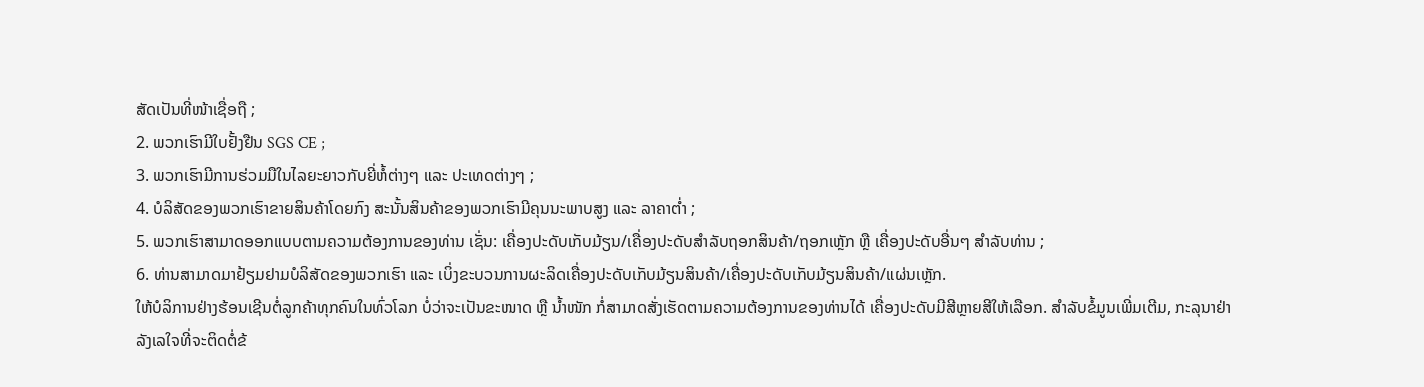ສັດເປັນທີ່ໜ້າເຊື່ອຖື ;
2. ພວກເຮົາມີໃບຢັ້ງຢືນ SGS CE ;
3. ພວກເຮົາມີການຮ່ວມມືໃນໄລຍະຍາວກັບຍີ່ຫໍ້ຕ່າງໆ ແລະ ປະເທດຕ່າງໆ ;
4. ບໍລິສັດຂອງພວກເຮົາຂາຍສິນຄ້າໂດຍກົງ ສະນັ້ນສິນຄ້າຂອງພວກເຮົາມີຄຸນນະພາບສູງ ແລະ ລາຄາຕໍ່າ ;
5. ພວກເຮົາສາມາດອອກແບບຕາມຄວາມຕ້ອງການຂອງທ່ານ ເຊັ່ນ: ເຄື່ອງປະດັບເກັບມ້ຽນ/ເຄື່ອງປະດັບສໍາລັບຖອກສິນຄ້າ/ຖອກເຫຼັກ ຫຼື ເຄື່ອງປະດັບອື່ນໆ ສໍາລັບທ່ານ ;
6. ທ່ານສາມາດມາຢ້ຽມຢາມບໍລິສັດຂອງພວກເຮົາ ແລະ ເບິ່ງຂະບວນການຜະລິດເຄື່ອງປະດັບເກັບມ້ຽນສິນຄ້າ/ເຄື່ອງປະດັບເກັບມ້ຽນສິນຄ້າ/ແຜ່ນເຫຼັກ.
ໃຫ້ບໍລິການຢ່າງຮ້ອນເຊີນຕໍ່ລູກຄ້າທຸກຄົນໃນທົ່ວໂລກ ບໍ່ວ່າຈະເປັນຂະໜາດ ຫຼື ນ້ຳໜັກ ກໍ່ສາມາດສັ່ງເຮັດຕາມຄວາມຕ້ອງການຂອງທ່ານໄດ້ ເຄື່ອງປະດັບມີສີຫຼາຍສີໃຫ້ເລືອກ. ສໍາລັບຂໍ້ມູນເພີ່ມເຕີມ, ກະລຸນາຢ່າລັງເລໃຈທີ່ຈະຕິດຕໍ່ຂ້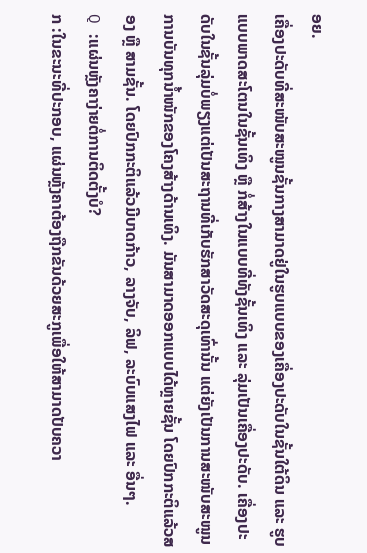ອຍ.
ເຄື່ອງປະດັບທີ່ສະໜັບສະໜູນຊັ້ນກາງສາມາດຢູ່ໃນຮູບແບບຂອງເຄື່ອງປະດັບໃນຊັ້ນໃຕ້ດິນ ແລະ ຮູບແບບພາດສະໂຕນໃນຊັ້ນເທິງ ຫຼື ກໍ່ສ້າງໃນແບບທີ່ທັງຊັ້ນເທິງ ແລະ ລຸ່ມເປັນເຄື່ອງປະດັບ. ເຄື່ອງປະດັບໃນຊັ້ນລຸ່ມບໍ່ພຽງແຕ່ເປັນສະຖານທີ່ເກັບຮັກສາວັດສະດຸເທົ່ານັ້ນ ແຕ່ຍັງເປັນການສະໜັບສະໜູນການບັນທຸກນ້ຳໜັກຂອງໂຄງສ້າງດ້ານເທິງ. ມັນສາມາດອອກແບບໄດ້ຫຼາຍຊັ້ນ ໂດຍປົກກະຕິແລ້ວສອງ ຫຼື ສາມຊັ້ນ. ໂດຍປົກກະຕິແລ້ວມີບາດກ້າວ, ລາງຈັບ, ລິຟ, ລະບົບແສງໄຟ ແລະ ອື່ນໆ.
Q :ແຜ່ນຫຼັງຄາງ່າຍຕໍ່ການຕິດຕັ້ງບໍ?
ກ :ໃນຂະນະທີ່ປະກອບ, ແຜ່ນຫຼັງຄາຕ້ອງຖືກຂັນດ້ວຍສະກູເພື່ອໃຫ້ສາມາດປັບຄວາ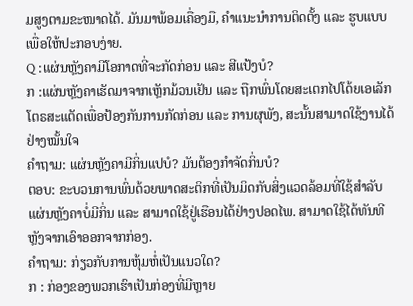ມສູງຕາມຂະໜາດໄດ້. ມັນມາພ້ອມເຄື່ອງມື, ຄຳແນະນຳການຕິດຕັ້ງ ແລະ ຮູບແບບເພື່ອໃຫ້ປະກອບງ່າຍ.
Q :ແຜ່ນຫຼັງຄາມີໂອກາດທີ່ຈະກັດກ່ອນ ແລະ ສີແປ້ງບໍ?
ກ :ແຜ່ນຫຼັງຄາເຮັດມາຈາກເຫຼັກມ້ວນເຢັນ ແລະ ຖືກພົ່ນໂດຍສະເຕກໄປໂດ້ຍເອເລັກໂຕຣສະແຕັດເພື່ອປ້ອງກັນການກັດກ່ອນ ແລະ ການຜຸພັງ, ສະນັ້ນສາມາດໃຊ້ງານໄດ້ຢ່າງໝັ້ນໃຈ
ຄຳຖາມ: ແຜ່ນຫຼັງຄາມີກິ່ນແປບໍ? ມັນຕ້ອງກຳຈັດກິ່ນບໍ?
ຕອບ: ຂະບວນການພົ່ນດ້ວຍພາດສະຕິກທີ່ເປັນມິດກັບສິ່ງແວດລ້ອມທີ່ໃຊ້ສຳລັບແຜ່ນຫຼັງຄາບໍ່ມີກິ່ນ ແລະ ສາມາດໃຊ້ຢູ່ເຮືອນໄດ້ຢ່າງປອດໄພ. ສາມາດໃຊ້ໄດ້ທັນທີຫຼັງຈາກເອົາອອກຈາກກ່ອງ.
ຄຳຖາມ: ກ່ຽວກັບການຫຸ້ມຫໍ່ເປັນແນວໃດ?
ກ : ກ່ອງຂອງພວກເຮົາເປັນກ່ອງທີ່ມີຫຼາຍ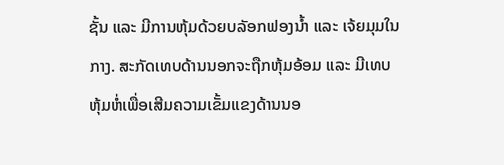ຊັ້ນ ແລະ ມີການຫຸ້ມດ້ວຍບລັອກຟອງນ້ຳ ແລະ ເຈ້ຍມຸມໃນກາງ. ສະກັດເທບດ້ານນອກຈະຖືກຫຸ້ມອ້ອມ ແລະ ມີເທບຫຸ້ມຫໍ່ເພື່ອເສີມຄວາມເຂັ້ມແຂງດ້ານນອ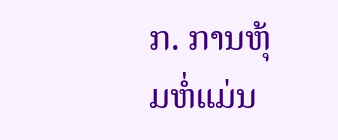ກ. ການຫຸ້ມຫໍ່ແມ່ນ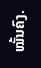ໝັ້ນຄົງ.